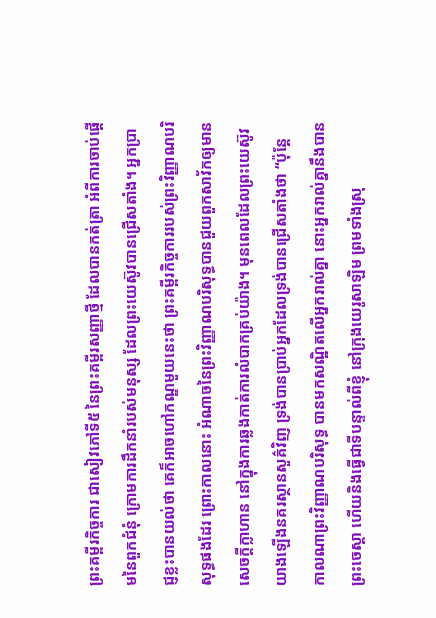ព្រះគម្ពីរកិច្ចការ ជាសៀវភៅទី៥ នៃព្រះគម្ពីរសញ្ញាថ្មី ដែលបានកត់ត្រា អំពីការចាប់ផ្តើមនៃពួកជំនុំ ក្រោមការដឹកនាំរបស់មនុស្ស ដែលព្រះយេស៊ូវបានជ្រើសតាំង។ អ្នកប្រាជ្ញខ្លះបានយល់ថា គេក៏អាចហៅកណ្ឌមួយនេះថា ព្រះគម្ពីរកិច្ចការរបស់ព្រះវិញ្ញាណបរិសុទ្ធផងដែរ ព្រោះកាលនោះ អំណាចនៃព្រះវិញ្ញាណបរិសុទ្ធបានជួយពួកសាវ័កឲ្យមានសេចក្តីក្លាហាន នៅក្នុងការឆ្លងកាត់ការលំបាកគ្រប់យ៉ាង។ មុនពេលដែលព្រះយេស៊ូវយាងឡើងនគរស្ថានសួគ៌វិញ ទ្រង់បានប្រាប់អ្នកដែលទ្រង់បានជ្រើសតាំងថា “ប៉ុន្តែ កាលណាព្រះវិញ្ញាណបរិសុទ្ធ បានមកសណ្ឋិតលើអ្នករាល់គ្នា នោះអ្នករាល់គ្នានឹងបានព្រះចេស្តា ហើយនិងធ្វើជាទីបន្ទាល់ពីខ្ញុំ នៅក្រុងយេរូសាឡិម ព្រមទាំងស្រុ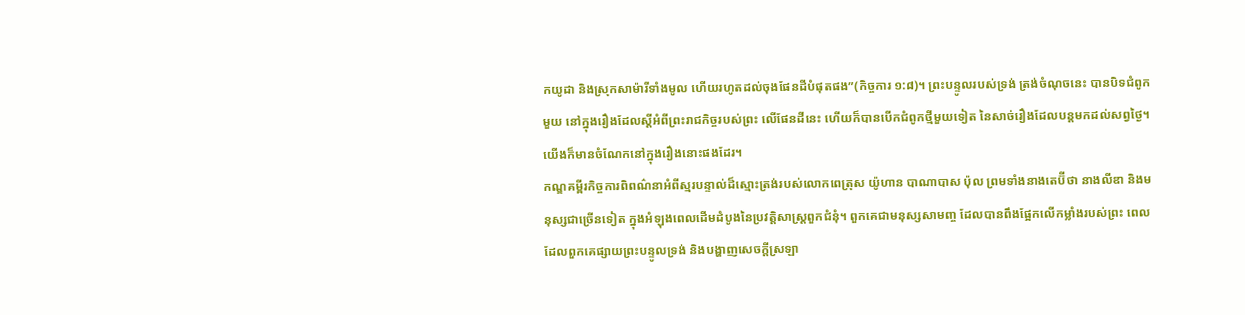កយូដា និងស្រុកសាម៉ារីទាំងមូល ហើយរហូតដល់ចុងផែនដីបំផុតផង”(កិច្ចការ ១:៨)។ ព្រះបន្ទូលរបស់ទ្រង់ ត្រង់ចំណុចនេះ បានបិទជំពូកមួយ នៅក្នុងរឿងដែលស្តីអំពីព្រះរាជកិច្ចរបស់ព្រះ លើផែនដីនេះ ហើយក៏បានបើកជំពូកថ្មីមួយទៀត នៃសាច់រឿងដែលបន្តមកដល់សព្វថ្ងៃ។ យើងក៏មានចំណែកនៅក្នុងរឿងនោះផងដែរ។
កណ្ឌគម្ពីរកិច្ចការពិពណ៌នាអំពីស្មរបន្ទាល់ដ៏ស្មោះត្រង់របស់លោកពេត្រុស យ៉ូហាន បាណាបាស ប៉ុល ព្រមទាំងនាងតេប៊ីថា នាងលីឌា និងមនុស្សជាច្រើនទៀត ក្នុងអំឡុងពេលដើមដំបូងនៃប្រវត្តិសាស្រ្តពួកជំនុំ។ ពួកគេជាមនុស្សសាមញ្ច ដែលបានពឹងផ្អែកលើកម្លាំងរបស់ព្រះ ពេលដែលពួកគេផ្សាយព្រះបន្ទូលទ្រង់ និងបង្ហាញសេចក្តីស្រឡា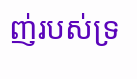ញ់របស់ទ្រ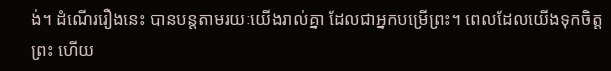ង់។ ដំណើររឿងនេះ បានបន្តតាមរយៈយើងរាល់គ្នា ដែលជាអ្នកបម្រើព្រះ។ ពេលដែលយើងទុកចិត្តព្រះ ហើយ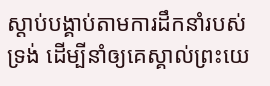ស្តាប់បង្គាប់តាមការដឹកនាំរបស់ទ្រង់ ដើម្បីនាំឲ្យគេស្គាល់ព្រះយេ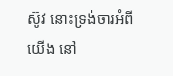ស៊ូវ នោះទ្រង់ចារអំពីយើង នៅ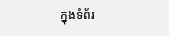ក្នុងទំព័រ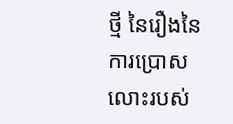ថ្មី នៃរឿងនៃការប្រោសលោះរបស់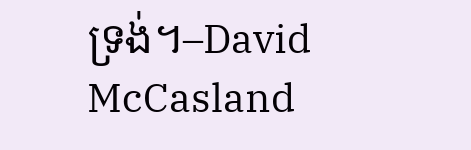ទ្រង់។–David McCasland